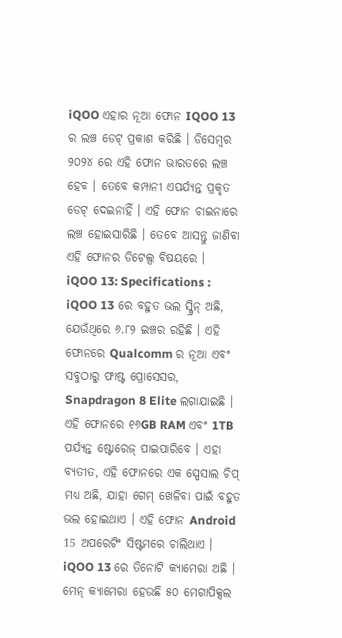iQOO ଏହାର ନୂଆ ଫୋନ IQOO 13 ର ଲଞ୍ଚ ଡେଟ୍ ପ୍ରକାଶ କରିଛି । ଡିସେମ୍ବର ୨୦୨୪ ରେ ଏହି ଫୋନ ଭାରତରେ ଲଞ୍ଚ ହେବ । ତେବେ କମ୍ପାନୀ ଏପର୍ଯ୍ୟନ୍ତ ପ୍ରକୃତ ଡେଟ୍ ଦେଇନାହିଁ । ଏହି ଫୋନ ଚାଇନାରେ ଲଞ୍ଚ ହୋଇସାରିଛି । ତେବେ ଆସନ୍ତୁ ଜାଣିବା ଏହି ଫୋନର ଡିଟେଲ୍ସ ବିଷୟରେ ।
iQOO 13: Specifications :
iQOO 13 ରେ ବହୁତ ଭଲ ସ୍କ୍ରିନ୍ ଅଛି, ଯେଉଁଥିରେ ୬.୮୨ ଇଞ୍ଚର ରହିଛି । ଏହି ଫୋନରେ Qualcomm ର ନୂଆ ଏବଂ ସବୁଠାରୁ ଫାଷ୍ଟ ପ୍ରୋସେସର, Snapdragon 8 Elite ଲଗାଯାଇଛି । ଏହି ଫୋନରେ ୧୬GB RAM ଏବଂ 1TB ପର୍ଯ୍ୟନ୍ତ ଷ୍ଟୋରେଜ୍ ପାଇପାରିବେ । ଏହା ବ୍ୟତୀତ, ଏହି ଫୋନରେ ଏକ ସ୍ପେସାଲ ଚିପ୍ ମଧ୍ୟ ଅଛି, ଯାହା ଗେମ୍ ଖେଳିବା ପାଇଁ ବହୁତ ଭଲ ହୋଇଥାଏ । ଏହି ଫୋନ Android 15 ଅପରେଟିଂ ସିଷ୍ଟମରେ ଚାଲିଥାଏ ।
iQOO 13 ରେ ତିନୋଟି କ୍ୟାମେରା ଅଛି । ମେନ୍ କ୍ୟାମେରା ହେଉଛି ୫୦ ମେଗାପିକ୍ସଲ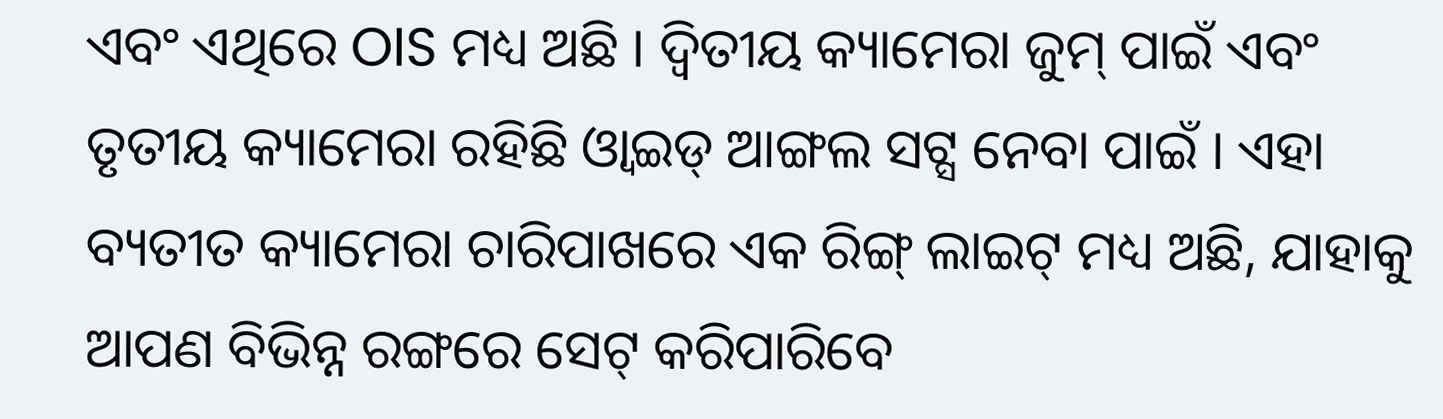ଏବଂ ଏଥିରେ OIS ମଧ୍ୟ ଅଛି । ଦ୍ୱିତୀୟ କ୍ୟାମେରା ଜୁମ୍ ପାଇଁ ଏବଂ ତୃତୀୟ କ୍ୟାମେରା ରହିଛି ଓ୍ୱାଇଡ୍ ଆଙ୍ଗଲ ସଟ୍ସ ନେବା ପାଇଁ । ଏହା ବ୍ୟତୀତ କ୍ୟାମେରା ଚାରିପାଖରେ ଏକ ରିଙ୍ଗ୍ ଲାଇଟ୍ ମଧ୍ୟ ଅଛି, ଯାହାକୁ ଆପଣ ବିଭିନ୍ନ ରଙ୍ଗରେ ସେଟ୍ କରିପାରିବେ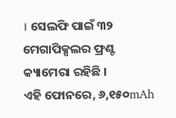। ସେଲଫି ପାଇଁ ୩୨ ମେଗାପିକ୍ସଲର ଫ୍ରଣ୍ଟ କ୍ୟାମେରା ରହିଛି ।
ଏହି ଫୋନରେ, ୬,୧୫୦mAh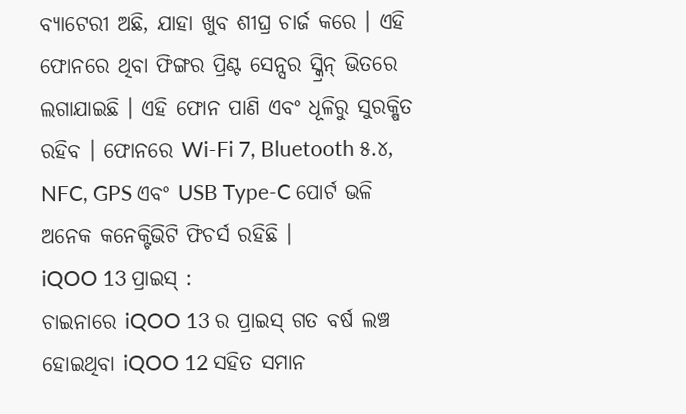ବ୍ୟାଟେରୀ ଅଛି, ଯାହା ଖୁବ ଶୀଘ୍ର ଚାର୍ଜ କରେ । ଏହି ଫୋନରେ ଥିବା ଫିଙ୍ଗର ପ୍ରିଣ୍ଟ ସେନ୍ସର ସ୍କ୍ରିନ୍ ଭିତରେ ଲଗାଯାଇଛି । ଏହି ଫୋନ ପାଣି ଏବଂ ଧୂଳିରୁ ସୁରକ୍ଷିତ ରହିବ । ଫୋନରେ Wi-Fi 7, Bluetooth ୫.୪, NFC, GPS ଏବଂ USB Type-C ପୋର୍ଟ ଭଳି ଅନେକ କନେକ୍ଟିଭିଟି ଫିଚର୍ସ ରହିଛି ।
iQOO 13 ପ୍ରାଇସ୍ :
ଚାଇନାରେ iQOO 13 ର ପ୍ରାଇସ୍ ଗତ ବର୍ଷ ଲଞ୍ଚ ହୋଇଥିବା iQOO 12 ସହିତ ସମାନ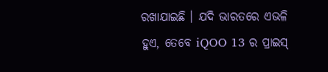ରଖାଯାଇଛି । ଯଦି ଭାରତରେ ଏଭଳି ହୁଏ, ତେବେ iQOO 13 ର ପ୍ରାଇସ୍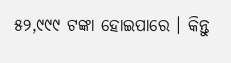୫୨,୯୯୯ ଟଙ୍କା ହୋଇପାରେ । କିନ୍ତୁ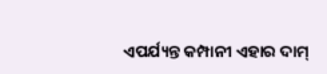ଏପର୍ଯ୍ୟନ୍ତ କମ୍ପାନୀ ଏହାର ଦାମ୍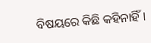ବିଷୟରେ କିଛି କହିନାହିଁ ।